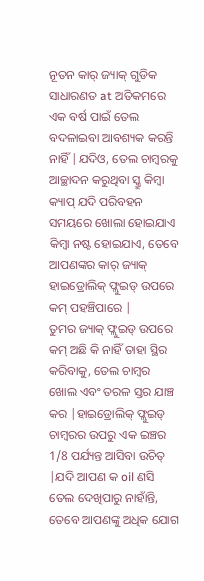ନୂତନ କାର୍ ଜ୍ୟାକ୍ ଗୁଡିକ ସାଧାରଣତ at ଅତିକମରେ ଏକ ବର୍ଷ ପାଇଁ ତେଲ ବଦଳାଇବା ଆବଶ୍ୟକ କରନ୍ତି ନାହିଁ |ଯଦିଓ, ତେଲ ଚାମ୍ବରକୁ ଆଚ୍ଛାଦନ କରୁଥିବା ସ୍କ୍ରୁ କିମ୍ବା କ୍ୟାପ୍ ଯଦି ପରିବହନ ସମୟରେ ଖୋଲା ହୋଇଯାଏ କିମ୍ବା ନଷ୍ଟ ହୋଇଯାଏ, ତେବେ ଆପଣଙ୍କର କାର୍ ଜ୍ୟାକ୍ ହାଇଡ୍ରୋଲିକ୍ ଫ୍ଲୁଇଡ୍ ଉପରେ କମ୍ ପହଞ୍ଚିପାରେ |
ତୁମର ଜ୍ୟାକ୍ ଫ୍ଲୁଇଡ୍ ଉପରେ କମ୍ ଅଛି କି ନାହିଁ ତାହା ସ୍ଥିର କରିବାକୁ, ତେଲ ଚାମ୍ବର ଖୋଲ ଏବଂ ତରଳ ସ୍ତର ଯାଞ୍ଚ କର |ହାଇଡ୍ରୋଲିକ୍ ଫ୍ଲୁଇଡ୍ ଚାମ୍ବରର ଉପରୁ ଏକ ଇଞ୍ଚର 1/8 ପର୍ଯ୍ୟନ୍ତ ଆସିବା ଉଚିତ୍ |ଯଦି ଆପଣ କ oil ଣସି ତେଲ ଦେଖିପାରୁ ନାହାଁନ୍ତି, ତେବେ ଆପଣଙ୍କୁ ଅଧିକ ଯୋଗ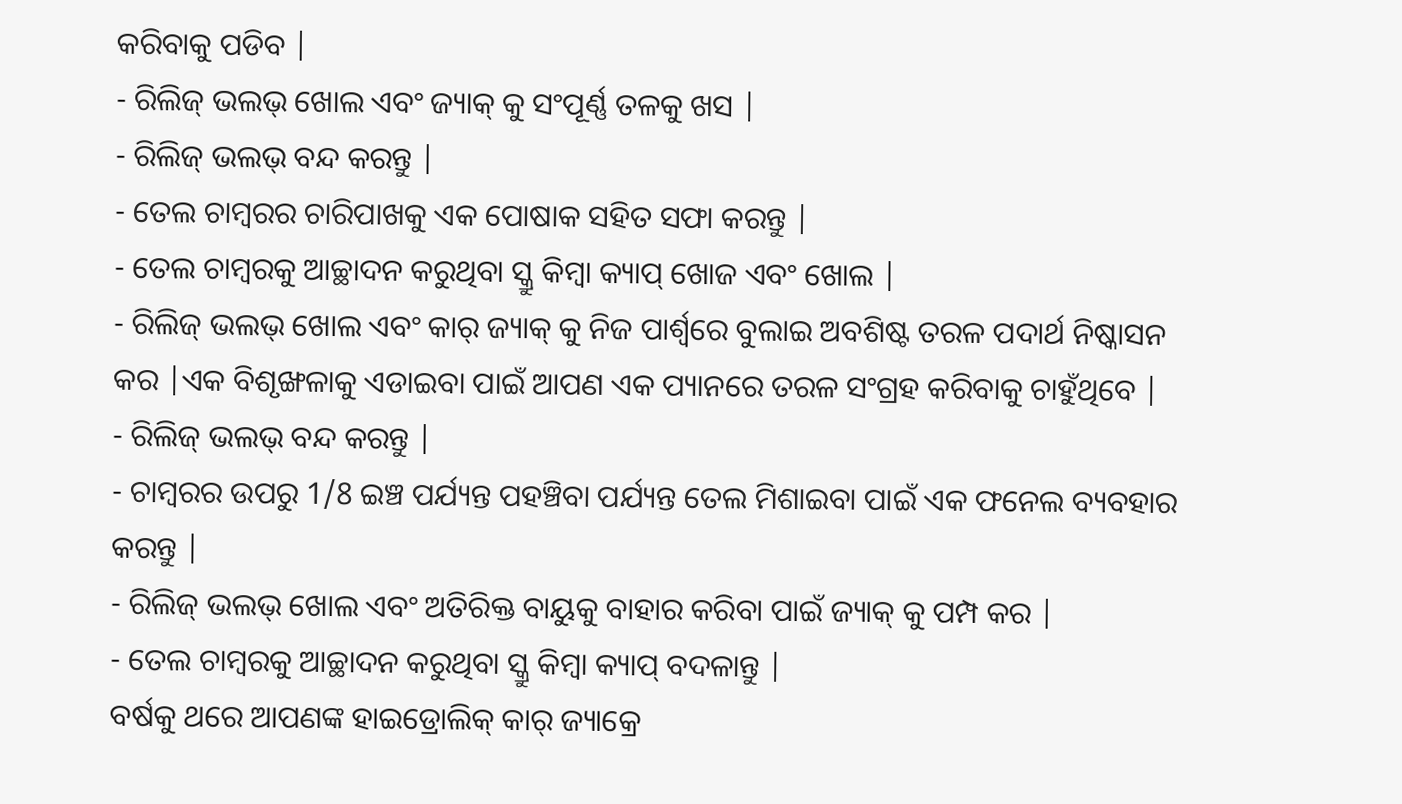କରିବାକୁ ପଡିବ |
- ରିଲିଜ୍ ଭଲଭ୍ ଖୋଲ ଏବଂ ଜ୍ୟାକ୍ କୁ ସଂପୂର୍ଣ୍ଣ ତଳକୁ ଖସ |
- ରିଲିଜ୍ ଭଲଭ୍ ବନ୍ଦ କରନ୍ତୁ |
- ତେଲ ଚାମ୍ବରର ଚାରିପାଖକୁ ଏକ ପୋଷାକ ସହିତ ସଫା କରନ୍ତୁ |
- ତେଲ ଚାମ୍ବରକୁ ଆଚ୍ଛାଦନ କରୁଥିବା ସ୍କ୍ରୁ କିମ୍ବା କ୍ୟାପ୍ ଖୋଜ ଏବଂ ଖୋଲ |
- ରିଲିଜ୍ ଭଲଭ୍ ଖୋଲ ଏବଂ କାର୍ ଜ୍ୟାକ୍ କୁ ନିଜ ପାର୍ଶ୍ୱରେ ବୁଲାଇ ଅବଶିଷ୍ଟ ତରଳ ପଦାର୍ଥ ନିଷ୍କାସନ କର |ଏକ ବିଶୃଙ୍ଖଳାକୁ ଏଡାଇବା ପାଇଁ ଆପଣ ଏକ ପ୍ୟାନରେ ତରଳ ସଂଗ୍ରହ କରିବାକୁ ଚାହୁଁଥିବେ |
- ରିଲିଜ୍ ଭଲଭ୍ ବନ୍ଦ କରନ୍ତୁ |
- ଚାମ୍ବରର ଉପରୁ 1/8 ଇଞ୍ଚ ପର୍ଯ୍ୟନ୍ତ ପହଞ୍ଚିବା ପର୍ଯ୍ୟନ୍ତ ତେଲ ମିଶାଇବା ପାଇଁ ଏକ ଫନେଲ ବ୍ୟବହାର କରନ୍ତୁ |
- ରିଲିଜ୍ ଭଲଭ୍ ଖୋଲ ଏବଂ ଅତିରିକ୍ତ ବାୟୁକୁ ବାହାର କରିବା ପାଇଁ ଜ୍ୟାକ୍ କୁ ପମ୍ପ କର |
- ତେଲ ଚାମ୍ବରକୁ ଆଚ୍ଛାଦନ କରୁଥିବା ସ୍କ୍ରୁ କିମ୍ବା କ୍ୟାପ୍ ବଦଳାନ୍ତୁ |
ବର୍ଷକୁ ଥରେ ଆପଣଙ୍କ ହାଇଡ୍ରୋଲିକ୍ କାର୍ ଜ୍ୟାକ୍ରେ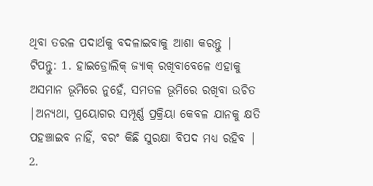ଥିବା ତରଳ ପଦାର୍ଥକୁ ବଦଳାଇବାକୁ ଆଶା କରନ୍ତୁ |
ଟିପନ୍ତୁ: 1. ହାଇଡ୍ରୋଲିକ୍ ଜ୍ୟାକ୍ ରଖିବାବେଳେ ଏହାକୁ ଅସମାନ ଭୂମିରେ ନୁହେଁ, ସମତଳ ଭୂମିରେ ରଖିବା ଉଚିତ |ଅନ୍ୟଥା, ପ୍ରୟୋଗର ସମ୍ପୂର୍ଣ୍ଣ ପ୍ରକ୍ରିୟା କେବଳ ଯାନକୁ କ୍ଷତି ପହଞ୍ଚାଇବ ନାହିଁ, ବରଂ କିଛି ସୁରକ୍ଷା ବିପଦ ମଧ୍ୟ ରହିବ |
2.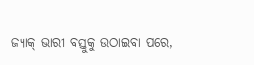ଜ୍ୟାକ୍ ଭାରୀ ବସ୍ତୁକୁ ଉଠାଇବା ପରେ,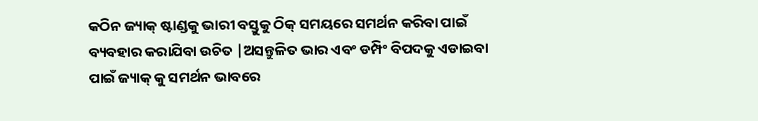କଠିନ ଜ୍ୟାକ୍ ଷ୍ଟାଣ୍ଡକୁ ଭାରୀ ବସ୍ତୁକୁ ଠିକ୍ ସମୟରେ ସମର୍ଥନ କରିବା ପାଇଁ ବ୍ୟବହାର କରାଯିବା ଉଚିତ |ଅସନ୍ତୁଳିତ ଭାର ଏବଂ ଡମ୍ପିଂ ବିପଦକୁ ଏଡାଇବା ପାଇଁ ଜ୍ୟାକ୍ କୁ ସମର୍ଥନ ଭାବରେ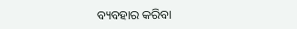ବ୍ୟବହାର କରିବା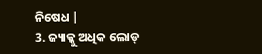ନିଷେଧ |
3. ଜ୍ୟାକ୍କୁ ଅଧିକ ଲୋଡ୍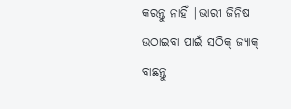କରନ୍ତୁ ନାହିଁ |ଭାରୀ ଜିନିଷ ଉଠାଇବା ପାଇଁ ସଠିକ୍ ଜ୍ୟାକ୍ ବାଛନ୍ତୁ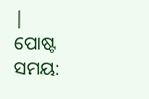|
ପୋଷ୍ଟ ସମୟ: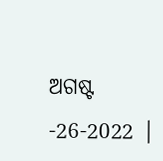ଅଗଷ୍ଟ -26-2022 |